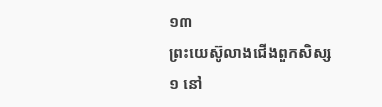១៣
ព្រះយេស៊ូលាងជើងពួកសិស្ស
១ នៅ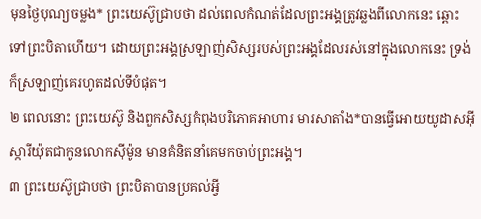មុនថ្ងៃបុណ្យចម្លង* ព្រះយេស៊ូជ្រាបថា ដល់ពេលកំណត់ដែលព្រះអង្គត្រូវឆ្លងពីលោកនេះ ឆ្ពោះទៅព្រះបិតាហើយ។ ដោយព្រះអង្គស្រឡាញ់សិស្សរបស់ព្រះអង្គដែលរស់នៅក្នុងលោកនេះ ទ្រង់ក៏ស្រឡាញ់គេរហូតដល់ទីបំផុត។
២ ពេលនោះ ព្រះយេស៊ូ និងពួកសិស្សកំពុងបរិភោគអាហារ មារសាតាំង*បានធ្វើអោយយូដាសអ៊ីស្ការីយ៉ុតជាកូនលោកស៊ីម៉ូន មានគំនិតនាំគេមកចាប់ព្រះអង្គ។
៣ ព្រះយេស៊ូជ្រាបថា ព្រះបិតាបានប្រគល់អ្វី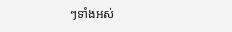ៗទាំងអស់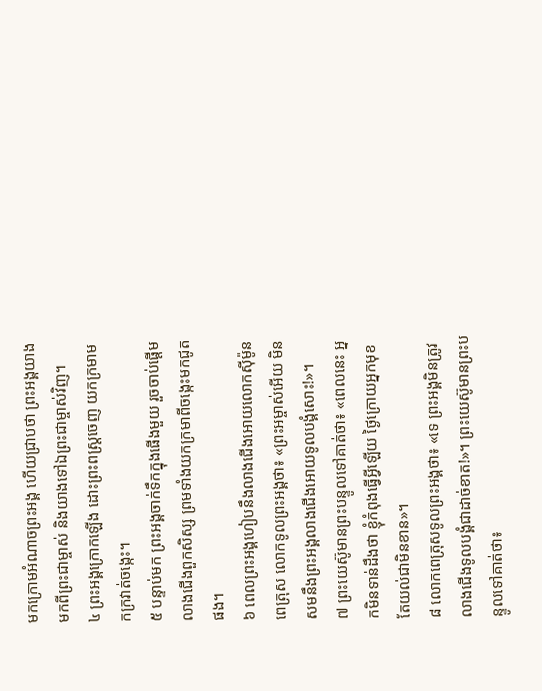មកក្រោមអំណាចព្រះអង្គ ហើយជ្រាបថា ព្រះអង្គយាងមកពីព្រះជាម្ចាស់ និងយាងទៅឯព្រះជាម្ចាស់វិញ។
៤ ព្រះអង្គក្រោកឡើង ដោះព្រះពស្ដ្រចេញ យកក្រមាមកក្រវាត់ចង្កេះ។
៥ បន្ទាប់មក ព្រះអង្គចាក់ទឹកក្នុងផើងមួយ រួចចាប់ផ្ដើមលាងជើងពួកសិស្ស ព្រមទាំងយកក្រមាពីចង្កេះមកជូតផង។
៦ ពេលព្រះអង្គហៀបនឹងលាងជើងអោយលោកស៊ីម៉ូនពេត្រុស លោកទូលព្រះអង្គថា៖ «ព្រះអម្ចាស់អើយ មិនសមនឹងព្រះអង្គលាងជើងអោយទូលបង្គំសោះ!»។
៧ ព្រះយេស៊ូមានព្រះបន្ទូលទៅគាត់ថា៖ «ពេលនេះ អ្នកមិនទាន់ដឹងថា ខ្ញុំកំពុងធ្វើអ្វីឡើយ ថ្ងៃក្រោយអ្នកមុខតែយល់ជាមិនខាន»។
៨ លោកពេត្រុសទូលព្រះអង្គថា៖ «ទេ ព្រះអង្គមិនត្រូវលាងជើងទូលបង្គំជាដាច់ខាត!»។ ព្រះយេស៊ូមានព្រះបន្ទូលទៅគាត់ថា៖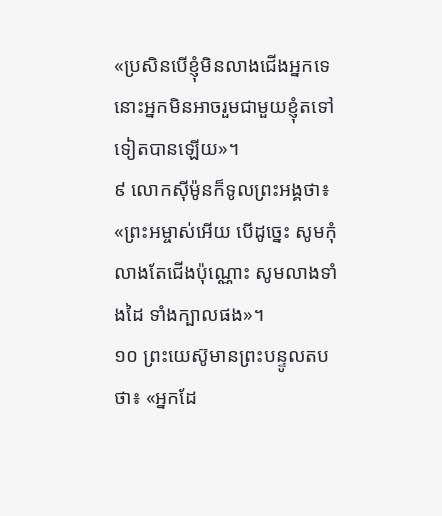«ប្រសិនបើខ្ញុំមិនលាងជើងអ្នកទេ នោះអ្នកមិនអាចរួមជាមួយខ្ញុំតទៅទៀតបានឡើយ»។
៩ លោកស៊ីម៉ូនក៏ទូលព្រះអង្គថា៖ «ព្រះអម្ចាស់អើយ បើដូច្នេះ សូមកុំលាងតែជើងប៉ុណ្ណោះ សូមលាងទាំងដៃ ទាំងក្បាលផង»។
១០ ព្រះយេស៊ូមានព្រះបន្ទូលតបថា៖ «អ្នកដែ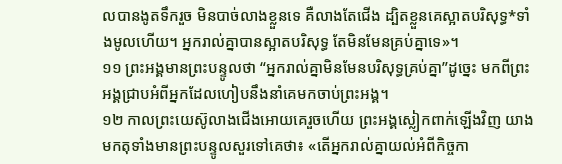លបានងូតទឹករួច មិនបាច់លាងខ្លួនទេ គឺលាងតែជើង ដ្បិតខ្លួនគេស្អាតបរិសុទ្ធ*ទាំងមូលហើយ។ អ្នករាល់គ្នាបានស្អាតបរិសុទ្ធ តែមិនមែនគ្រប់គ្នាទេ»។
១១ ព្រះអង្គមានព្រះបន្ទូលថា “អ្នករាល់គ្នាមិនមែនបរិសុទ្ធគ្រប់គ្នា”ដូច្នេះ មកពីព្រះអង្គជ្រាបអំពីអ្នកដែលហៀបនឹងនាំគេមកចាប់ព្រះអង្គ។
១២ កាលព្រះយេស៊ូលាងជើងអោយគេរួចហើយ ព្រះអង្គស្លៀកពាក់ឡើងវិញ យាងមកតុទាំងមានព្រះបន្ទូលសួរទៅគេថា៖ «តើអ្នករាល់គ្នាយល់អំពីកិច្ចកា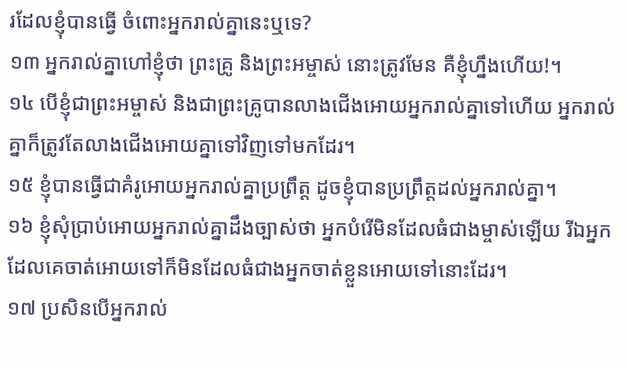រដែលខ្ញុំបានធ្វើ ចំពោះអ្នករាល់គ្នានេះឬទេ?
១៣ អ្នករាល់គ្នាហៅខ្ញុំថា ព្រះគ្រូ និងព្រះអម្ចាស់ នោះត្រូវមែន គឺខ្ញុំហ្នឹងហើយ!។
១៤ បើខ្ញុំជាព្រះអម្ចាស់ និងជាព្រះគ្រូបានលាងជើងអោយអ្នករាល់គ្នាទៅហើយ អ្នករាល់គ្នាក៏ត្រូវតែលាងជើងអោយគ្នាទៅវិញទៅមកដែរ។
១៥ ខ្ញុំបានធ្វើជាគំរូអោយអ្នករាល់គ្នាប្រព្រឹត្ត ដូចខ្ញុំបានប្រព្រឹត្តដល់អ្នករាល់គ្នា។
១៦ ខ្ញុំសុំប្រាប់អោយអ្នករាល់គ្នាដឹងច្បាស់ថា អ្នកបំរើមិនដែលធំជាងម្ចាស់ឡើយ រីឯអ្នកដែលគេចាត់អោយទៅក៏មិនដែលធំជាងអ្នកចាត់ខ្លួនអោយទៅនោះដែរ។
១៧ ប្រសិនបើអ្នករាល់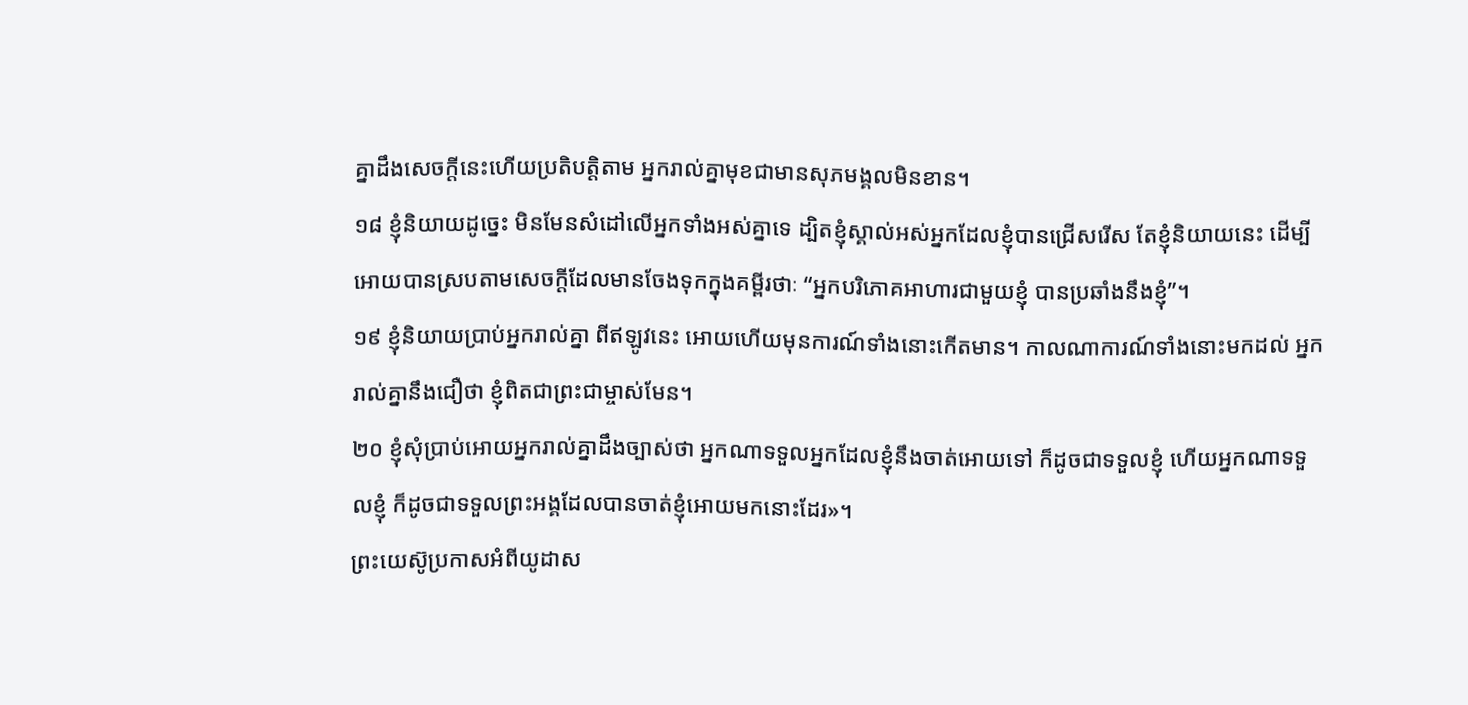គ្នាដឹងសេចក្ដីនេះហើយប្រតិបត្តិតាម អ្នករាល់គ្នាមុខជាមានសុភមង្គលមិនខាន។
១៨ ខ្ញុំនិយាយដូច្នេះ មិនមែនសំដៅលើអ្នកទាំងអស់គ្នាទេ ដ្បិតខ្ញុំស្គាល់អស់អ្នកដែលខ្ញុំបានជ្រើសរើស តែខ្ញុំនិយាយនេះ ដើម្បីអោយបានស្របតាមសេចក្ដីដែលមានចែងទុកក្នុងគម្ពីរថាៈ “អ្នកបរិភោគអាហារជាមួយខ្ញុំ បានប្រឆាំងនឹងខ្ញុំ”។
១៩ ខ្ញុំនិយាយប្រាប់អ្នករាល់គ្នា ពីឥឡូវនេះ អោយហើយមុនការណ៍ទាំងនោះកើតមាន។ កាលណាការណ៍ទាំងនោះមកដល់ អ្នករាល់គ្នានឹងជឿថា ខ្ញុំពិតជាព្រះជាម្ចាស់មែន។
២០ ខ្ញុំសុំប្រាប់អោយអ្នករាល់គ្នាដឹងច្បាស់ថា អ្នកណាទទួលអ្នកដែលខ្ញុំនឹងចាត់អោយទៅ ក៏ដូចជាទទួលខ្ញុំ ហើយអ្នកណាទទួលខ្ញុំ ក៏ដូចជាទទួលព្រះអង្គដែលបានចាត់ខ្ញុំអោយមកនោះដែរ»។
ព្រះយេស៊ូប្រកាសអំពីយូដាស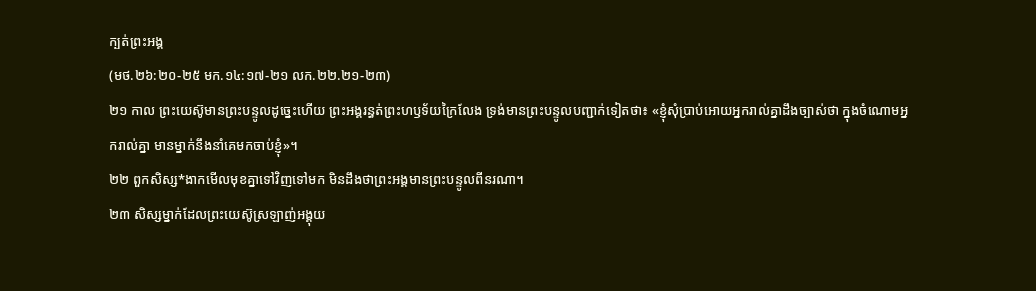ក្បត់ព្រះអង្គ
(មថ.២៦:២០-២៥ មក.១៤:១៧-២១ លក.២២.២១-២៣)
២១ កាល ព្រះយេស៊ូមានព្រះបន្ទូលដូច្នេះហើយ ព្រះអង្គរន្ធត់ព្រះហឫទ័យក្រៃលែង ទ្រង់មានព្រះបន្ទូលបញ្ជាក់ទៀតថា៖ «ខ្ញុំសុំប្រាប់អោយអ្នករាល់គ្នាដឹងច្បាស់ថា ក្នុងចំណោមអ្នករាល់គ្នា មានម្នាក់នឹងនាំគេមកចាប់ខ្ញុំ»។
២២ ពួកសិស្ស*ងាកមើលមុខគ្នាទៅវិញទៅមក មិនដឹងថាព្រះអង្គមានព្រះបន្ទូលពីនរណា។
២៣ សិស្សម្នាក់ដែលព្រះយេស៊ូស្រឡាញ់អង្គុយ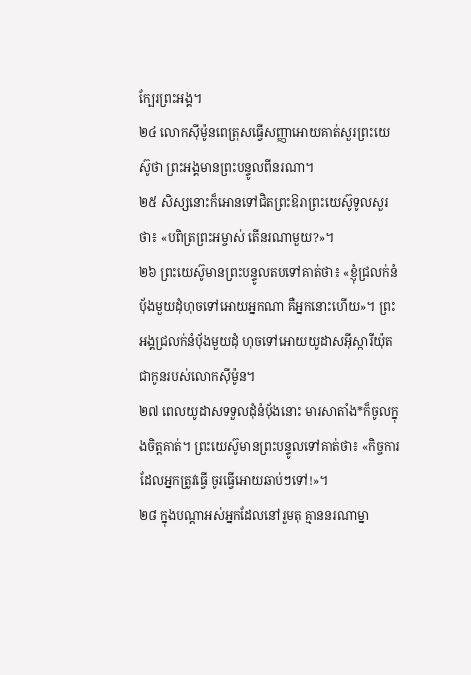ក្បែរព្រះអង្គ។
២៤ លោកស៊ីម៉ូនពេត្រុសធ្វើសញ្ញាអោយគាត់សួរព្រះយេស៊ូថា ព្រះអង្គមានព្រះបន្ទូលពីនរណា។
២៥ សិស្សនោះក៏អោនទៅជិតព្រះឱរាព្រះយេស៊ូទូលសួរថា៖ «បពិត្រព្រះអម្ចាស់ តើនរណាមួយ?»។
២៦ ព្រះយេស៊ូមានព្រះបន្ទូលតបទៅគាត់ថា៖ «ខ្ញុំជ្រលក់នំបុ័ងមួយដុំហុចទៅអោយអ្នកណា គឺអ្នកនោះហើយ»។ ព្រះអង្គជ្រលក់នំបុ័ងមួយដុំ ហុចទៅអោយយូដាសអ៊ីស្ការីយ៉ុតជាកូនរបស់លោកស៊ីម៉ូន។
២៧ ពេលយូដាសទទួលដុំនំបុ័ងនោះ មារសាតាំង*ក៏ចូលក្នុងចិត្តគាត់។ ព្រះយេស៊ូមានព្រះបន្ទូលទៅគាត់ថា៖ «កិច្ចការដែលអ្នកត្រូវធ្វើ ចូរធ្វើអោយឆាប់ៗទៅ!»។
២៨ ក្នុងបណ្ដាអស់អ្នកដែលនៅរួមតុ គ្មាននរណាម្នា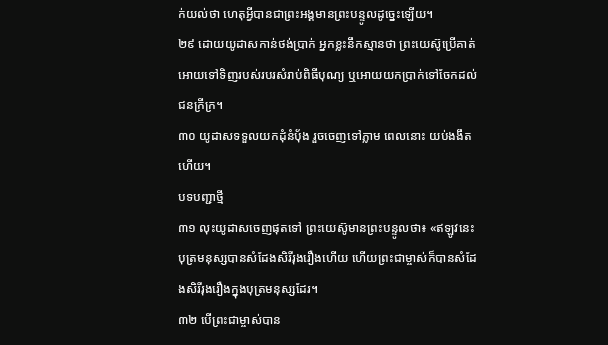ក់យល់ថា ហេតុអ្វីបានជាព្រះអង្គមានព្រះបន្ទូលដូច្នេះឡើយ។
២៩ ដោយយូដាសកាន់ថង់ប្រាក់ អ្នកខ្លះនឹកស្មានថា ព្រះយេស៊ូប្រើគាត់អោយទៅទិញរបស់របរសំរាប់ពិធីបុណ្យ ឬអោយយកប្រាក់ទៅចែកដល់ជនក្រីក្រ។
៣០ យូដាសទទួលយកដុំនំបុ័ង រួចចេញទៅភ្លាម ពេលនោះ យប់ងងឹតហើយ។
បទបញ្ជាថ្មី
៣១ លុះយូដាសចេញផុតទៅ ព្រះយេស៊ូមានព្រះបន្ទូលថា៖ «ឥឡូវនេះ បុត្រមនុស្សបានសំដែងសិរីរុងរឿងហើយ ហើយព្រះជាម្ចាស់ក៏បានសំដែងសិរីរុងរឿងក្នុងបុត្រមនុស្សដែរ។
៣២ បើព្រះជាម្ចាស់បាន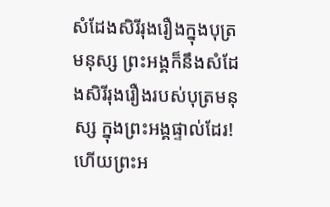សំដែងសិរីរុងរឿងក្នុងបុត្រមនុស្ស ព្រះអង្គក៏នឹងសំដែងសិរីរុងរឿងរបស់បុត្រមនុស្ស ក្នុងព្រះអង្គផ្ទាល់ដែរ! ហើយព្រះអ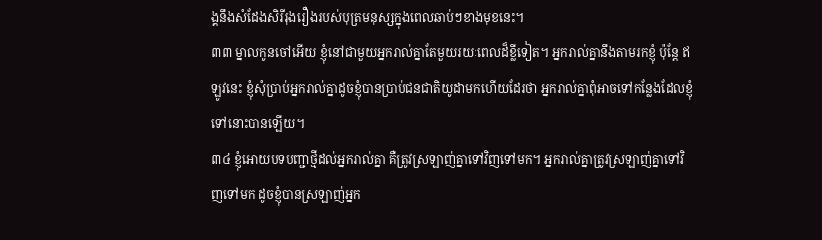ង្គនឹងសំដែងសិរីរុងរឿងរបស់បុត្រមនុស្សក្នុងពេលឆាប់ៗខាងមុខនេះ។
៣៣ ម្នាលកូនចៅអើយ ខ្ញុំនៅជាមួយអ្នករាល់គ្នាតែមួយរយៈពេលដ៏ខ្លីទៀត។ អ្នករាល់គ្នានឹងតាមរកខ្ញុំ ប៉ុន្តែ ឥឡូវនេះ ខ្ញុំសុំប្រាប់អ្នករាល់គ្នាដូចខ្ញុំបានប្រាប់ជនជាតិយូដាមកហើយដែរថា អ្នករាល់គ្នាពុំអាចទៅកន្លែងដែលខ្ញុំទៅនោះបានឡើយ។
៣៤ ខ្ញុំអោយបទបញ្ជាថ្មីដល់អ្នករាល់គ្នា គឺត្រូវស្រឡាញ់គ្នាទៅវិញទៅមក។ អ្នករាល់គ្នាត្រូវស្រឡាញ់គ្នាទៅវិញទៅមក ដូចខ្ញុំបានស្រឡាញ់អ្នក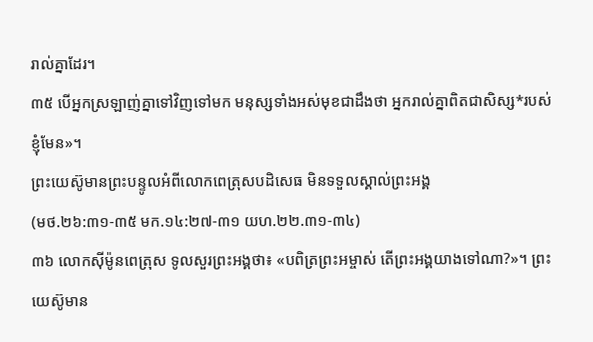រាល់គ្នាដែរ។
៣៥ បើអ្នកស្រឡាញ់គ្នាទៅវិញទៅមក មនុស្សទាំងអស់មុខជាដឹងថា អ្នករាល់គ្នាពិតជាសិស្ស*របស់ខ្ញុំមែន»។
ព្រះយេស៊ូមានព្រះបន្ទូលអំពីលោកពេត្រុសបដិសេធ មិនទទួលស្គាល់ព្រះអង្គ
(មថ.២៦:៣១-៣៥ មក.១៤:២៧-៣១ យហ.២២.៣១-៣៤)
៣៦ លោកស៊ីម៉ូនពេត្រុស ទូលសួរព្រះអង្គថា៖ «បពិត្រព្រះអម្ចាស់ តើព្រះអង្គយាងទៅណា?»។ ព្រះយេស៊ូមាន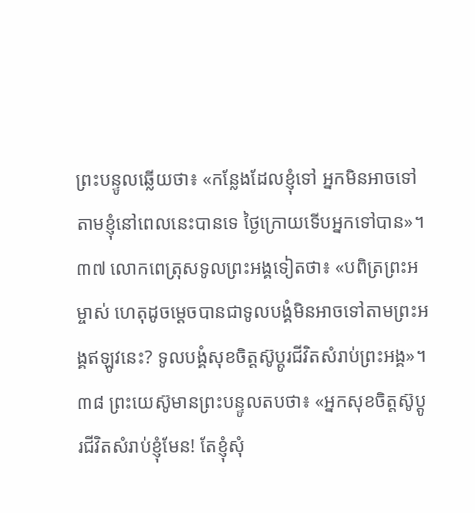ព្រះបន្ទូលឆ្លើយថា៖ «កន្លែងដែលខ្ញុំទៅ អ្នកមិនអាចទៅតាមខ្ញុំនៅពេលនេះបានទេ ថ្ងៃក្រោយទើបអ្នកទៅបាន»។
៣៧ លោកពេត្រុសទូលព្រះអង្គទៀតថា៖ «បពិត្រព្រះអម្ចាស់ ហេតុដូចម្ដេចបានជាទូលបង្គំមិនអាចទៅតាមព្រះអង្គឥឡូវនេះ? ទូលបង្គំសុខចិត្តស៊ូប្ដូរជីវិតសំរាប់ព្រះអង្គ»។
៣៨ ព្រះយេស៊ូមានព្រះបន្ទូលតបថា៖ «អ្នកសុខចិត្តស៊ូប្ដូរជីវិតសំរាប់ខ្ញុំមែន! តែខ្ញុំសុំ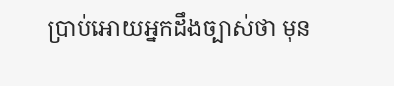ប្រាប់អោយអ្នកដឹងច្បាស់ថា មុន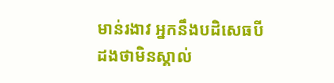មាន់រងាវ អ្នកនឹងបដិសេធបីដងថាមិនស្គាល់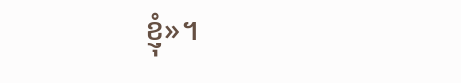ខ្ញុំ»។